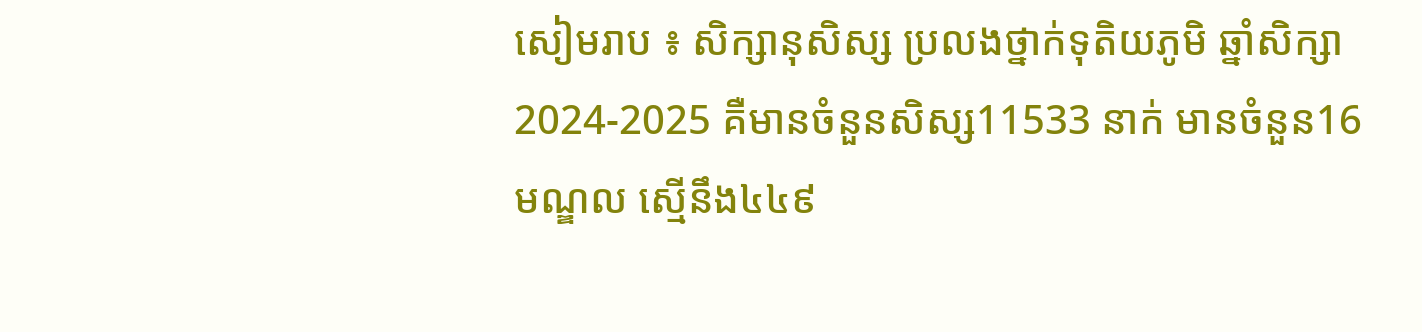សៀមរាប ៖ សិក្សានុសិស្ស ប្រលងថ្នាក់ទុតិយភូមិ ឆ្នាំសិក្សា 2024-2025 គឺមានចំនួនសិស្ស11533 នាក់ មានចំនួន16មណ្ឌល ស្មើនឹង៤៤៩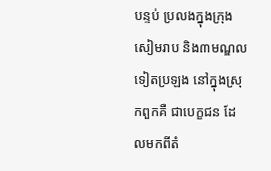បន្ទប់ ប្រលងក្នុងក្រុងសៀមរាប និង៣មណ្ឌលទៀតប្រឡង នៅក្នុងស្រុកពួកគឺ ជាបេក្ខជន ដែលមកពីតំ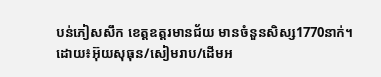បន់ភៀសសឹក ខេត្តឧត្តរមានជ័យ មានចំនួនសិស្ស1770នាក់។ ដោយ៖អ៊ុយសុធុន/សៀមរាប/ដើមអ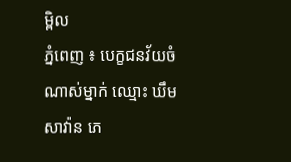ម្ពិល
ភ្នំពេញ ៖ បេក្ខជនវ័យចំណាស់ម្នាក់ ឈ្មោះ ឃឹម សាវ៉ាន ភេ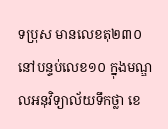ទប្រុស មានលេខតុ២៣០ នៅបន្ទប់លេខ១០ ក្នុងមណ្ឌលអនុវិទ្យាល័យទឹកថ្លា ខេ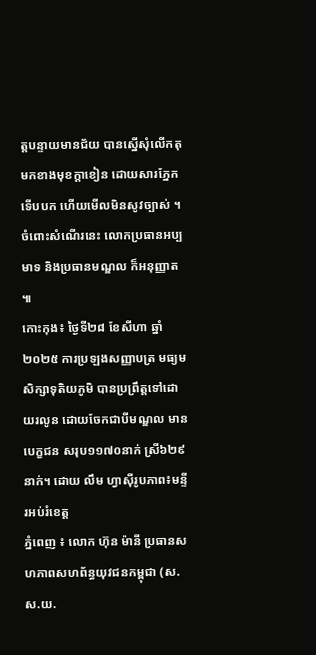ត្តបន្ទាយមានជ័យ បានស្នើសុំលើកតុមកខាងមុខក្តាខៀន ដោយសារភ្នែកទើបបក ហើយមើលមិនសូវច្បាស់ ។ចំពោះសំណើរនេះ លោកប្រធានអប្បមាទ និងប្រធានមណ្ឌល ក៏អនុញ្ញាត ៕
កោះកុង៖ ថ្ងៃទី២៨ ខែសីហា ឆ្នាំ២០២៥ ការប្រឡងសញ្ញាបត្រ មធ្យមសិក្សាទុតិយភូមិ បានប្រព្រឹត្តទៅដោយរលូន ដោយចែកជាបីមណ្ឌល មានបេក្ខជន សរុប១១៧០នាក់ ស្រី៦២៩នាក់។ ដោយ លឹម ហ្វាស៊ីរូបភាព៖មន្ទីរអប់រំខេត្ត
ភ្នំពេញ ៖ លោក ហ៊ុន ម៉ានី ប្រធានសហភាពសហព័ន្ធយុវជនកម្ពុជា (ស.ស.យ.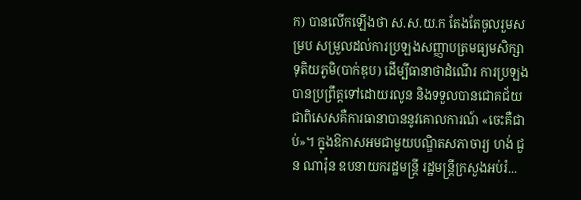ក) បានលើកឡើងថា ស.ស.យ.ក តែងតែចូលរួមសម្រប សម្រួលដល់ការប្រឡងសញ្ញាបត្រមធ្យមសិក្សាទុតិយភូមិ(បាក់ឌុប) ដើម្បីធានាថាដំណើរ ការប្រឡងបានប្រព្រឹត្តទៅដោយរលូន និងទទួលបានជោគជ័យ ជាពិសេសគឺការធានាបាននូវគោលការណ៍ «ចេះគឺជាប់»។ ក្នុងឱកាសអមជាមួយបណ្ឌិតសភាចារ្យ ហង់ ជួន ណារ៉ុន ឧបនាយករដ្ឋមន្រ្តី រដ្ឋមន្រ្តីក្រសួងអប់រំ...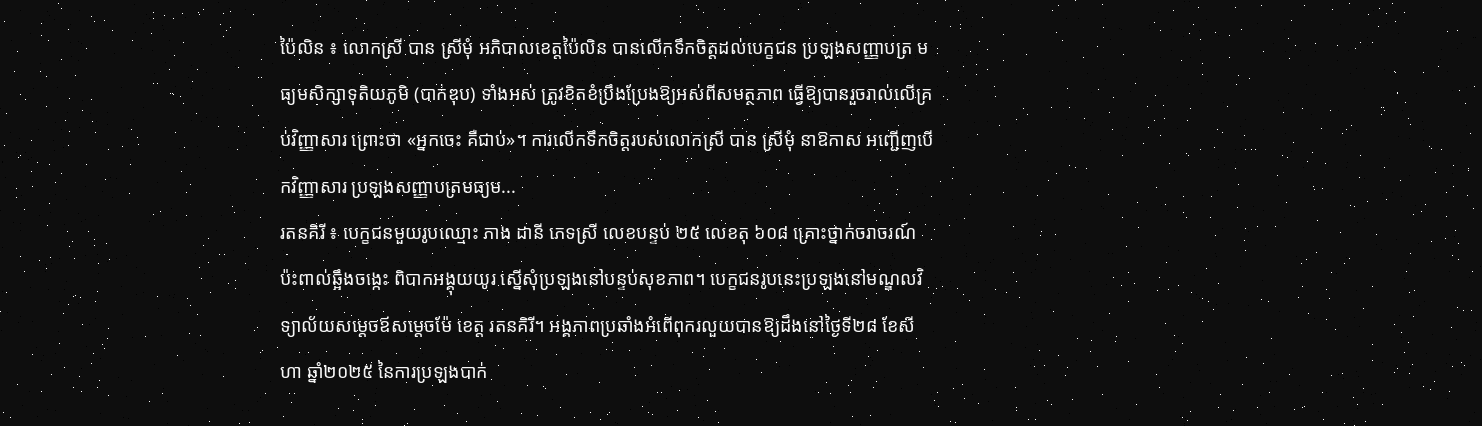ប៉ៃលិន ៖ លោកស្រី បាន ស្រីមុំ អភិបាលខេត្តប៉ៃលិន បានលើកទឹកចិត្តដល់បេក្ខជន ប្រឡងសញ្ញាបត្រ មធ្យមសិក្សាទុតិយភូមិ (បាក់ឌុប) ទាំងអស់ ត្រូវខិតខំប្រឹងប្រែងឱ្យអស់ពីសមត្ថភាព ធ្វើឱ្យបានរួចរាល់លើគ្រប់វិញ្ញាសារ ព្រោះថា «អ្នកចេះ គឺជាប់»។ ការលើកទឹកចិត្តរបស់លោកស្រី បាន ស្រីមុំ នាឱកាស អញ្ជើញបើកវិញ្ញាសារ ប្រឡងសញ្ញាបត្រមធ្យម...
រតនគិរី ៖ បេក្ខជនមួយរូបឈ្មោះ ភាង ដានី ភេទស្រី លេខបន្ទប់ ២៥ លេខតុ ៦០៨ គ្រោះថ្នាក់ចរាចរណ៍ ប៉ះពាល់ឆ្អឹងចង្កេះ ពិបាកអង្គុយយូរ ស្នើសុំប្រឡងនៅបន្ទប់សុខភាព។ បេក្ខជនរូបនេះប្រឡងនៅមណ្ឌលវិទ្យាល័យសម្តេចឪសម្តេចម៉ែ ខេត្ត រតនគិរី។ អង្គភាពប្រឆាំងអំពើពុករលួយបានឱ្យដឹងនៅថ្ងៃទី២៨ ខែសីហា ឆ្នាំ២០២៥ នៃការប្រឡងបាក់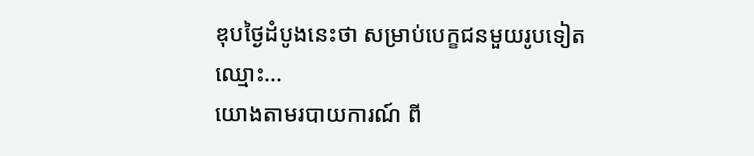ឌុបថ្ងៃដំបូងនេះថា សម្រាប់បេក្ខជនមួយរូបទៀតឈ្មោះ...
យោងតាមរបាយការណ៍ ពី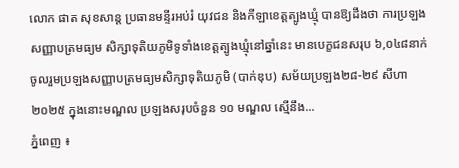លោក ផាត សុខសាន្ត ប្រធានមន្ទីរអប់រំ យុវជន និងកីឡាខេត្តត្បូងឃ្មុំ បានឱ្យដឹងថា ការប្រឡងសញ្ញាបត្រមធ្យម សិក្សាទុតិយភូមិទូទាំងខេត្តត្បូងឃ្មុំនៅឆ្នាំនេះ មានបេក្ខជនសរុប ៦,០៤៨នាក់ ចូលរួមប្រឡងសញ្ញាបត្រមធ្យមសិក្សាទុតិយភូមិ (បាក់ឌុប) សម័យប្រឡង២៨-២៩ សីហា ២០២៥ ក្នុងនោះមណ្ឌល ប្រឡងសរុបចំនួន ១០ មណ្ឌល ស្មើនឹង...
ភ្នំពេញ ៖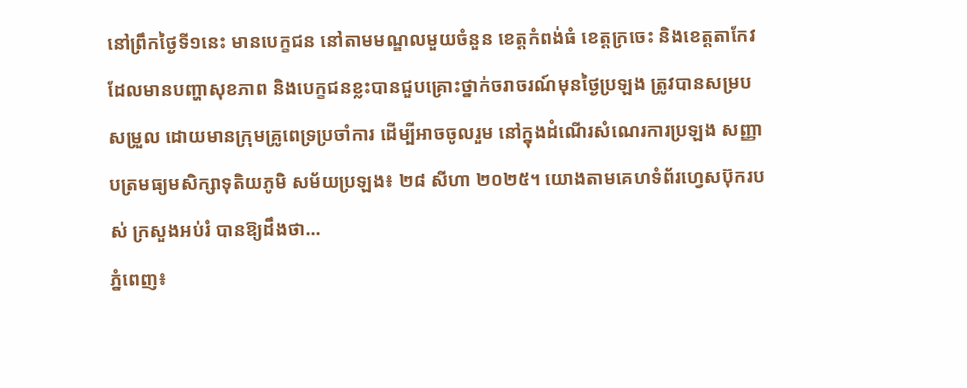នៅព្រឹកថ្ងៃទី១នេះ មានបេក្ខជន នៅតាមមណ្ឌលមួយចំនួន ខេត្តកំពង់ធំ ខេត្តក្រចេះ និងខេត្តតាកែវ ដែលមានបញ្ហាសុខភាព និងបេក្ខជនខ្លះបានជួបគ្រោះថ្នាក់ចរាចរណ៍មុនថ្ងៃប្រឡង ត្រូវបានសម្របសម្រួល ដោយមានក្រុមគ្រូពេទ្រប្រចាំការ ដើម្បីអាចចូលរួម នៅក្នុងដំណើរសំណេរការប្រឡង សញ្ញាបត្រមធ្យមសិក្សាទុតិយភូមិ សម័យប្រឡង៖ ២៨ សីហា ២០២៥។ យោងតាមគេហទំព័រហ្វេសប៊ុករបស់ ក្រសួងអប់រំ បានឱ្យដឹងថា...
ភ្នំពេញ៖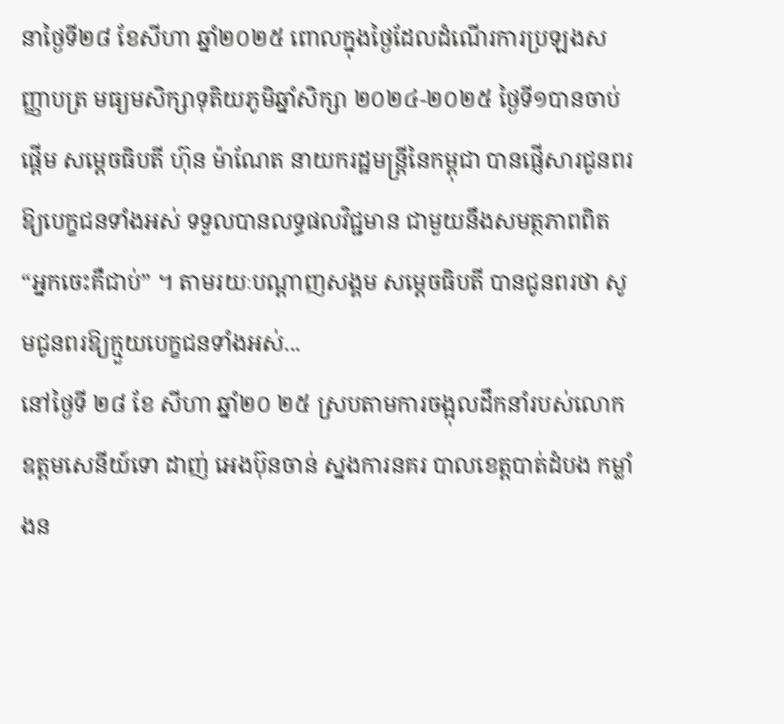នាថ្ងៃទី២៨ ខែសីហា ឆ្នាំ២០២៥ ពោលក្នុងថ្ងៃដែលដំណើរការប្រឡងសញ្ញាបត្រ មធ្យមសិក្សាទុតិយភូមិឆ្នាំសិក្សា ២០២៤-២០២៥ ថ្ងៃទី១បានចាប់ផ្តើម សម្តេចធិបតី ហ៊ុន ម៉ាណែត នាយករដ្ឋមន្ត្រីនៃកម្ពុជា បានផ្ញើសារជូនពរ ឱ្យបេក្ខជនទាំងអស់ ទទួលបានលទ្ធផលវិជ្ជមាន ជាមួយនឹងសមត្ថភាពពិត “អ្នកចេះគឺជាប់” ។ តាមរយៈបណ្តាញសង្គម សម្តេចធិបតី បានជូនពរថា សូមជូនពរឱ្យក្មួយបេក្ខជនទាំងអស់...
នៅថ្ងៃទី ២៨ ខែ សីហា ឆ្នាំ២០ ២៥ ស្របតាមការចង្អុលដឹកនាំរបស់លោកឧត្តមសេនីយ៍ទោ ដាញ់ អេងប៊ុនចាន់ ស្នងការនគរ បាលខេត្តបាត់ដំបង កម្លាំងន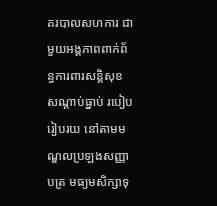គរបាលសហការ ជាមួយអង្គភាពពាក់ព័ន្ធការពារសន្តិសុខ សណ្តាប់ធ្នាប់ របៀបរៀបរយ នៅតាមមណ្ឌលប្រឡងសញ្ញាបត្រ មធ្យមសិក្សាទុ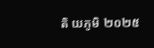តិ យភូមិ ២០២៥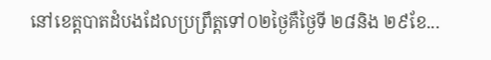នៅខេត្តបាតដំបងដែលប្រព្រឹត្តទៅ០២ថ្ងៃគឺថ្ងៃទី ២៨និង ២៩ខែ...